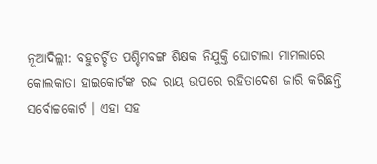ନୂଆଦିଲ୍ଲୀ: ବହୁଚର୍ଚ୍ଚିତ ପଶ୍ଚିମବଙ୍ଗ ଶିକ୍ଷକ ନିଯୁକ୍ତି ଘୋଟାଲା ମାମଲାରେ କୋଲକାତା ହାଇକୋର୍ଟଙ୍କ ରଦ୍ଦ ରାୟ ଉପରେ ରହିତାଦେଶ ଜାରି କରିଛନ୍ତି ସର୍ବୋଚ୍ଚକୋର୍ଟ । ଏହା ସହ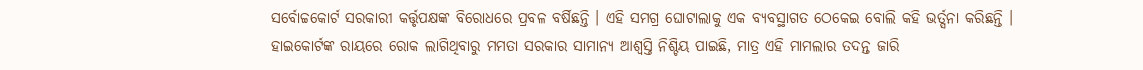ସର୍ବୋଚ୍ଚକୋର୍ଟ ସରକାରୀ କର୍ତ୍ତୃପକ୍ଷଙ୍କ ବିରୋଧରେ ପ୍ରବଳ ବର୍ଷିଛନ୍ତି । ଏହି ସମଗ୍ର ଘୋଟାଲାକୁ ଏକ ବ୍ୟବସ୍ଥାଗତ ଠେକେଇ ବୋଲି କହି ଭର୍ତ୍ସନା କରିଛନ୍ତି । ହାଇକୋର୍ଟଙ୍କ ରାୟରେ ରୋକ ଲାଗିଥିବାରୁ ମମତା ସରକାର ସାମାନ୍ୟ ଆଶ୍ବସ୍ତି ନିଶ୍ଚିୟ ପାଇଛି, ମାତ୍ର ଏହି ମାମଲାର ତଦନ୍ତ ଜାରି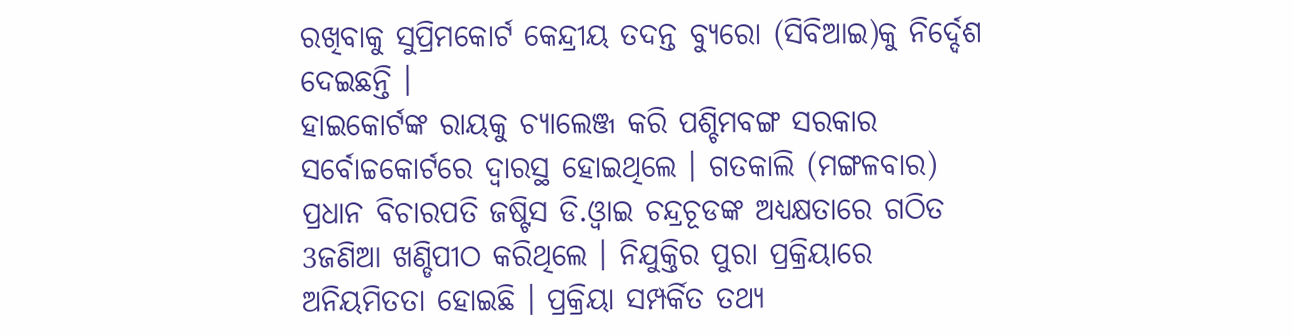ରଖିବାକୁ ସୁପ୍ରିମକୋର୍ଟ କେନ୍ଦ୍ରୀୟ ତଦନ୍ତ ବ୍ୟୁରୋ (ସିବିଆଇ)କୁ ନିର୍ଦ୍ଦେଶ ଦେଇଛନ୍ତି ।
ହାଇକୋର୍ଟଙ୍କ ରାୟକୁ ଚ୍ୟାଲେଞ୍ଜ କରି ପଶ୍ଚିମବଙ୍ଗ ସରକାର ସର୍ବୋଚ୍ଚକୋର୍ଟରେ ଦ୍ବାରସ୍ଥ ହୋଇଥିଲେ । ଗତକାଲି (ମଙ୍ଗଳବାର) ପ୍ରଧାନ ବିଚାରପତି ଜଷ୍ଟିସ ଡି.ଓ୍ବାଇ ଚନ୍ଦ୍ରଚୂଡଙ୍କ ଅଧ୍ୟକ୍ଷତାରେ ଗଠିତ 3ଜଣିଆ ଖଣ୍ଡିପୀଠ କରିଥିଲେ । ନିଯୁକ୍ତିର ପୁରା ପ୍ରକ୍ରିୟାରେ ଅନିୟମିତତା ହୋଇଛି । ପ୍ରକ୍ରିୟା ସମ୍ପର୍କିତ ତଥ୍ୟ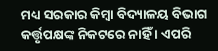ମଧ୍ୟ ସରକାର କିମ୍ବା ବିଦ୍ୟାଳୟ ବିଭାଗ କର୍ତ୍ତୃପକ୍ଷଙ୍କ ନିକଟରେ ନାହିଁ । ଏପରି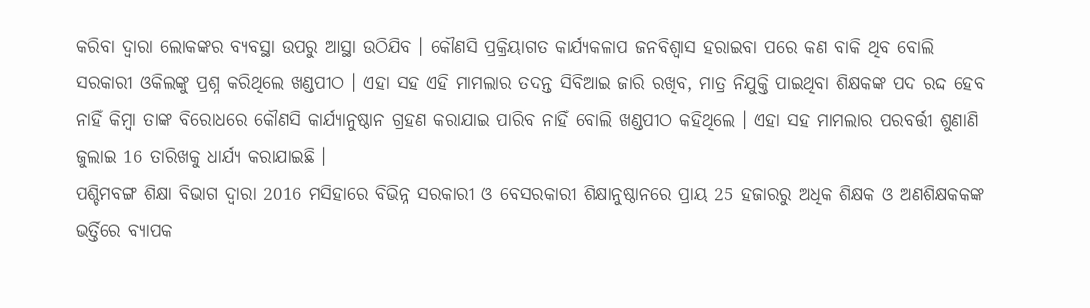କରିବା ଦ୍ବାରା ଲୋକଙ୍କର ବ୍ୟବସ୍ଥା ଉପରୁ ଆସ୍ଥା ଉଠିଯିବ । କୌଣସି ପ୍ରକ୍ରିୟାଗତ କାର୍ଯ୍ୟକଳାପ ଜନବିଶ୍ବାସ ହରାଇବା ପରେ କଣ ବାକି ଥିବ ବୋଲି ସରକାରୀ ଓକିଲଙ୍କୁ ପ୍ରଶ୍ନ କରିଥିଲେ ଖଣ୍ଡପୀଠ । ଏହା ସହ ଏହି ମାମଲାର ତଦନ୍ତ ସିବିଆଇ ଜାରି ରଖିବ, ମାତ୍ର ନିଯୁକ୍ତି ପାଇଥିବା ଶିକ୍ଷକଙ୍କ ପଦ ରଦ୍ଦ ହେବ ନାହିଁ କିମ୍ବା ତାଙ୍କ ବିରୋଧରେ କୌଣସି କାର୍ଯ୍ୟାନୁଷ୍ଠାନ ଗ୍ରହଣ କରାଯାଇ ପାରିବ ନାହିଁ ବୋଲି ଖଣ୍ଡପୀଠ କହିଥିଲେ । ଏହା ସହ ମାମଲାର ପରବର୍ତ୍ତୀ ଶୁଣାଣି ଜୁଲାଇ 16 ତାରିଖକୁ ଧାର୍ଯ୍ୟ କରାଯାଇଛି ।
ପଶ୍ଚିମବଙ୍ଗ ଶିକ୍ଷା ବିଭାଗ ଦ୍ବାରା 2016 ମସିହାରେ ବିଭିନ୍ନ ସରକାରୀ ଓ ବେସରକାରୀ ଶିକ୍ଷାନୁଷ୍ଠାନରେ ପ୍ରାୟ 25 ହଜାରରୁ ଅଧିକ ଶିକ୍ଷକ ଓ ଅଣଶିକ୍ଷକକଙ୍କ ଭର୍ତ୍ତିରେ ବ୍ୟାପକ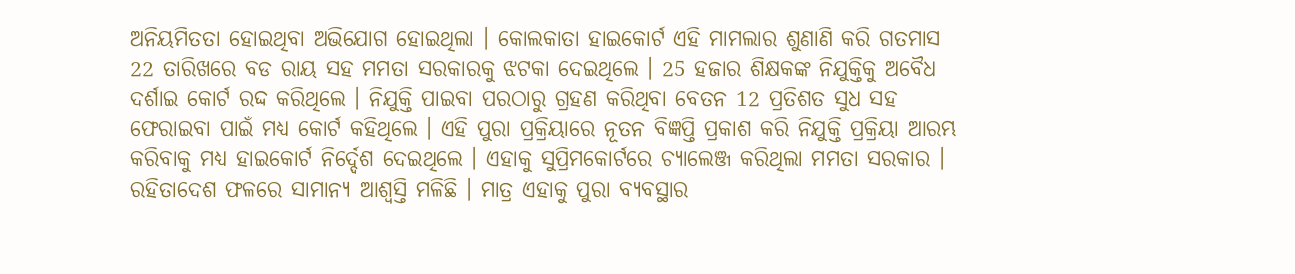ଅନିୟମିତତା ହୋଇଥିବା ଅଭିଯୋଗ ହୋଇଥିଲା । କୋଲକାତା ହାଇକୋର୍ଟ ଏହି ମାମଲାର ଶୁଣାଣି କରି ଗତମାସ 22 ତାରିଖରେ ବଡ ରାୟ ସହ ମମତା ସରକାରକୁ ଝଟକା ଦେଇଥିଲେ । 25 ହଜାର ଶିକ୍ଷକଙ୍କ ନିଯୁକ୍ତିକୁ ଅବୈଧ ଦର୍ଶାଇ କୋର୍ଟ ରଦ୍ଦ କରିଥିଲେ । ନିଯୁକ୍ତି ପାଇବା ପରଠାରୁ ଗ୍ରହଣ କରିଥିବା ବେତନ 12 ପ୍ରତିଶତ ସୁଧ ସହ ଫେରାଇବା ପାଇଁ ମଧ୍ୟ କୋର୍ଟ କହିଥିଲେ । ଏହି ପୁରା ପ୍ରକ୍ରିୟାରେ ନୂତନ ବିଜ୍ଞପ୍ତି ପ୍ରକାଶ କରି ନିଯୁକ୍ତି ପ୍ରକ୍ରିୟା ଆରମ୍ଭ କରିବାକୁ ମଧ୍ୟ ହାଇକୋର୍ଟ ନିର୍ଦ୍ଦେଶ ଦେଇଥିଲେ । ଏହାକୁ ସୁପ୍ରିମକୋର୍ଟରେ ଚ୍ୟାଲେଞ୍ଜ କରିଥିଲା ମମତା ସରକାର । ରହିତାଦେଶ ଫଳରେ ସାମାନ୍ୟ ଆଶ୍ବସ୍ତି ମଳିଛି । ମାତ୍ର ଏହାକୁ ପୁରା ବ୍ୟବସ୍ଥାର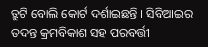ତ୍ରୁଟି ବୋଲି କୋର୍ଟ ଦର୍ଶାଇଛନ୍ତି । ସିବିଆଇର ତଦନ୍ତ କ୍ରମବିକାଶ ସହ ପରବର୍ତ୍ତୀ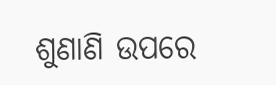ଶୁଣାଣି ଉପରେ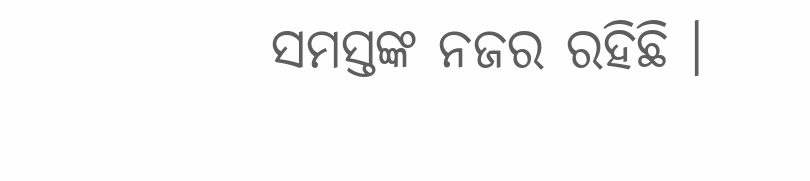ସମସ୍ତଙ୍କ ନଜର ରହିଛି ।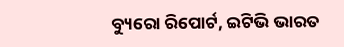ବ୍ୟୁରୋ ରିପୋର୍ଟ, ଇଟିଭି ଭାରତ